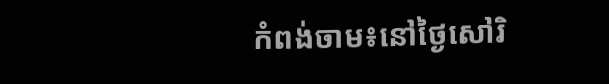កំពង់ចាម៖នៅថ្ងៃសៅរិ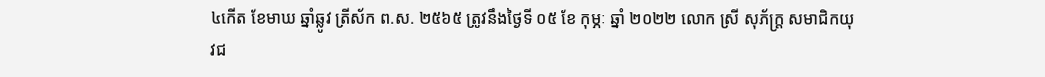៤កើត ខែមាឃ ឆ្នាំឆ្លូវ ត្រីស័ក ព.ស. ២៥៦៥ ត្រូវនឹងថ្ងៃទី ០៥ ខែ កុម្ភៈ ឆ្នាំ ២០២២ លោក ស្រី សុភ័ក្ត្រ សមាជិកយុវជ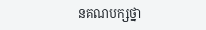នគណបក្សថ្នា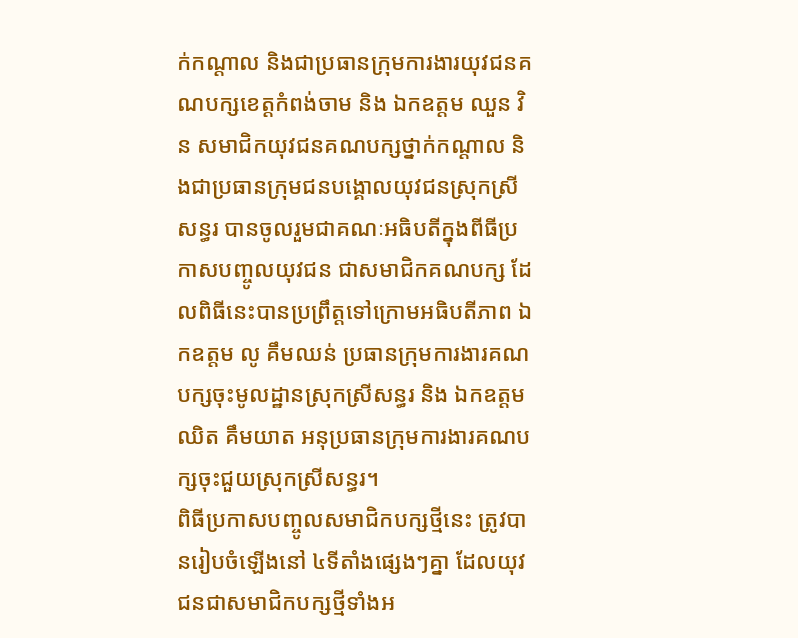ក់កណ្ដាល និងជាប្រធានក្រុមការងារយុវជនគណបក្សខេត្តកំពង់ចាម និង ឯកឧត្តម ឈួន វិន សមាជិកយុវជនគណបក្សថ្នាក់កណ្ដាល និងជាប្រធានក្រុមជនបង្គោលយុវជនស្រុកស្រីសន្ធរ បានចូលរួមជាគណៈអធិបតីក្នុងពីធីប្រកាសបញ្ចូលយុវជន ជាសមាជិកគណបក្ស ដែលពិធីនេះបានប្រព្រឹត្តទៅក្រោមអធិបតីភាព ឯកឧត្តម លូ គឹមឈន់ ប្រធានក្រុមការងារគណបក្សចុះមូលដ្ឋានស្រុកស្រីសន្ធរ និង ឯកឧត្តម ឈិត គឹមយាត អនុប្រធានក្រុមការងារគណបក្សចុះជួយស្រុកស្រីសន្ធរ។
ពិធីប្រកាសបញ្ចូលសមាជិកបក្សថ្មីនេះ ត្រូវបានរៀបចំឡើងនៅ ៤ទីតាំងផ្សេងៗគ្នា ដែលយុវជនជាសមាជិកបក្សថ្មីទាំងអ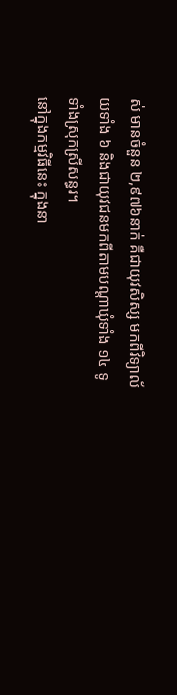ស់ មានចំនួន ២,៩៧៦នាក់ គឺជាយុវសិស្ស មកពីវិទ្យាល័យទាំង ៦ និងជាយុវជនមកពីតាមបណ្ដាឃុំទាំង ១៤ ទូទាំងស្រុកស្រីសន្ធរ។
នៅក្នុងកម្មវិធីនេះ ក្នុងនា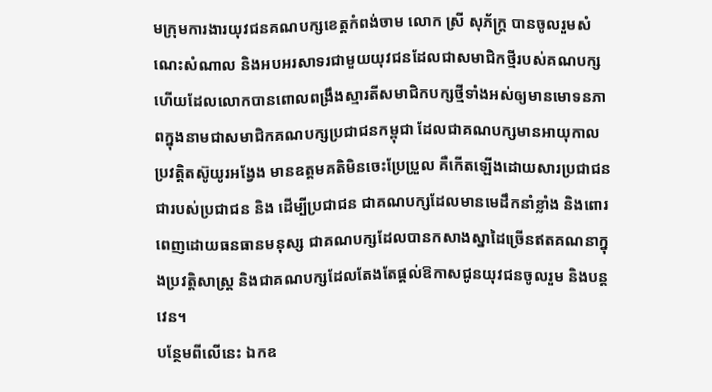មក្រុមការងារយុវជនគណបក្សខេត្តកំពង់ចាម លោក ស្រី សុភ័ក្ត្រ បានចូលរួមសំណេះសំណាល និងអបអរសាទរជាមួយយុវជនដែលជាសមាជិកថ្មីរបស់គណបក្ស ហើយដែលលោកបានពោលពង្រឹងស្មារតីសមាជិកបក្សថ្មីទាំងអស់ឲ្យមានមោទនភាពក្នុងនាមជាសមាជិកគណបក្សប្រជាជនកម្ពុជា ដែលជាគណបក្សមានអាយុកាលប្រវត្តិតស៊ូយូរអង្វែង មានឧត្តមគតិមិនចេះប្រែប្រួល គឺកើតឡើងដោយសារប្រជាជន ជារបស់ប្រជាជន និង ដើម្បីប្រជាជន ជាគណបក្សដែលមានមេដឹកនាំខ្លាំង និងពោរពេញដោយធនធានមនុស្ស ជាគណបក្សដែលបានកសាងស្នាដៃច្រើនឥតគណនាក្នុងប្រវត្តិសាស្ត្រ និងជាគណបក្សដែលតែងតែផ្ដល់ឱកាសជូនយុវជនចូលរួម និងបន្តវេន។
បន្ថែមពីលើនេះ ឯកឧ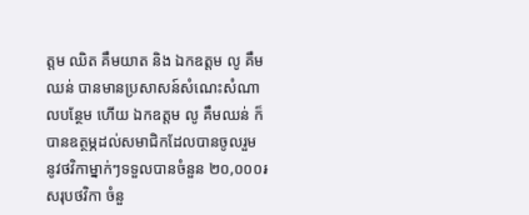ត្តម ឈិត គឹមយាត និង ឯកឧត្តម លូ គឹមឈន់ បានមានប្រសាសន៍សំណេះសំណាលបន្ថែម ហើយ ឯកឧត្តម លូ គឹមឈន់ ក៏បានឧត្ថម្ភដល់សមាជិកដែលបានចូលរួម នូវថវិកាម្នាក់ៗទទួលបានចំនួន ២០,០០០៛ សរុបថវិកា ចំនួ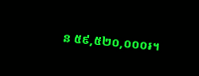ន ៥៩,៥២០,០០០៛។